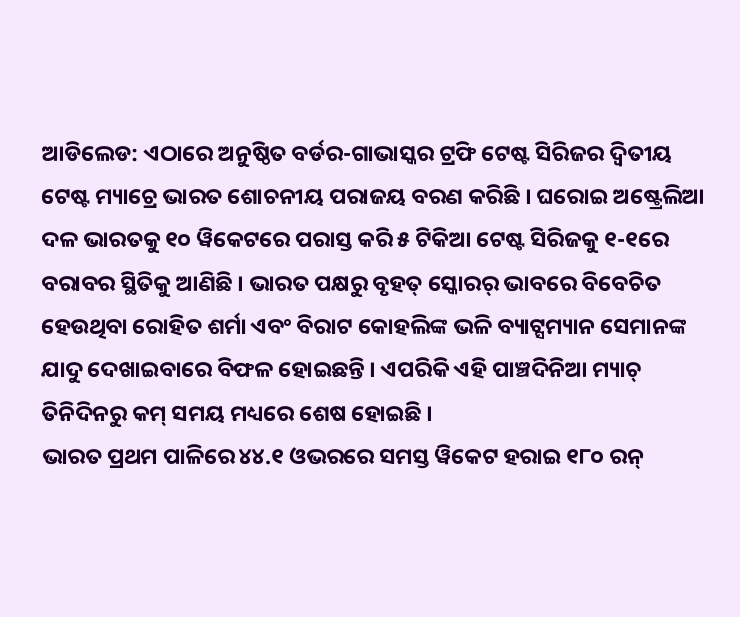ଆଡିଲେଡ: ଏଠାରେ ଅନୁଷ୍ଠିତ ବର୍ଡର-ଗାଭାସ୍କର ଟ୍ରଫି ଟେଷ୍ଟ ସିରିଜର ଦ୍ୱିତୀୟ ଟେଷ୍ଟ ମ୍ୟାଚ୍ରେ ଭାରତ ଶୋଚନୀୟ ପରାଜୟ ବରଣ କରିଛି । ଘରୋଇ ଅଷ୍ଟ୍ରେଲିଆ ଦଳ ଭାରତକୁ ୧୦ ୱିକେଟରେ ପରାସ୍ତ କରି ୫ ଟିକିଆ ଟେଷ୍ଟ ସିରିଜକୁ ୧-୧ରେ ବରାବର ସ୍ଥିତିକୁ ଆଣିଛି । ଭାରତ ପକ୍ଷରୁ ବୃହତ୍ ସ୍କୋରର୍ ଭାବରେ ବିବେଚିତ ହେଉଥିବା ରୋହିତ ଶର୍ମା ଏବଂ ବିରାଟ କୋହଲିଙ୍କ ଭଳି ବ୍ୟାଟ୍ସମ୍ୟାନ ସେମାନଙ୍କ ଯାଦୁ ଦେଖାଇବାରେ ବିଫଳ ହୋଇଛନ୍ତି । ଏପରିକି ଏହି ପାଞ୍ଚଦିନିଆ ମ୍ୟାଚ୍ ତିନିଦିନରୁ କମ୍ ସମୟ ମଧ୍ୟରେ ଶେଷ ହୋଇଛି ।
ଭାରତ ପ୍ରଥମ ପାଳିରେ ୪୪.୧ ଓଭରରେ ସମସ୍ତ ୱିକେଟ ହରାଇ ୧୮୦ ରନ୍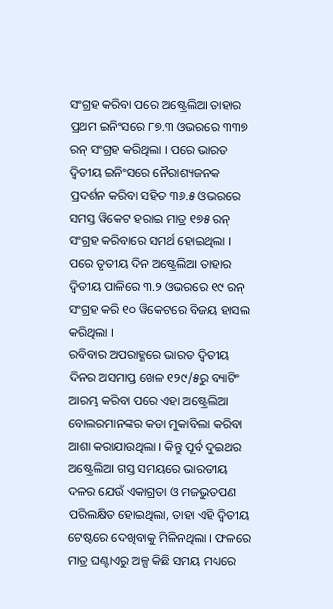ସଂଗ୍ରହ କରିବା ପରେ ଅଷ୍ଟ୍ରେଲିଆ ତାହାର ପ୍ରଥମ ଇନିଂସରେ ୮୭.୩ ଓଭରରେ ୩୩୭ ରନ୍ ସଂଗ୍ରହ କରିଥିଲା । ପରେ ଭାରତ ଦ୍ୱିତୀୟ ଇନିଂସରେ ନୈରାଶ୍ୟଜନକ ପ୍ରଦର୍ଶନ କରିବା ସହିତ ୩୬.୫ ଓଭରରେ ସମସ୍ତ ୱିକେଟ ହରାଇ ମାତ୍ର ୧୭୫ ରନ୍ ସଂଗ୍ରହ କରିବାରେ ସମର୍ଥ ହୋଇଥିଲା । ପରେ ତୃତୀୟ ଦିନ ଅଷ୍ଟ୍ରେଲିଆ ତାହାର ଦ୍ୱିତୀୟ ପାଳିରେ ୩.୨ ଓଭରରେ ୧୯ ରନ୍ ସଂଗ୍ରହ କରି ୧୦ ୱିକେଟରେ ବିଜୟ ହାସଲ କରିଥିଲା ।
ରବିବାର ଅପରାହ୍ଣରେ ଭାରତ ଦ୍ୱିତୀୟ ଦିନର ଅସମାପ୍ତ ଖେଳ ୧୨୯/୫ରୁ ବ୍ୟାଟିଂ ଆରମ୍ଭ କରିବା ପରେ ଏହା ଅଷ୍ଟ୍ରେଲିଆ ବୋଲରମାନଙ୍କର କଡା ମୁକାବିଲା କରିବା ଆଶା କରାଯାଉଥିଲା । କିନ୍ତୁ ପୂର୍ବ ଦୁଇଥର ଅଷ୍ଟ୍ରେଲିଆ ଗସ୍ତ ସମୟରେ ଭାରତୀୟ ଦଳର ଯେଉଁ ଏକାଗ୍ରତା ଓ ମଜଭୁତପଣ ପରିଲକ୍ଷିତ ହୋଇଥିଲା, ତାହା ଏହି ଦ୍ୱିତୀୟ ଟେଷ୍ଟରେ ଦେଖିବାକୁ ମିଳିନଥିଲା । ଫଳରେ ମାତ୍ର ଘଣ୍ଟାଏରୁ ଅଳ୍ପ କିଛି ସମୟ ମଧ୍ୟରେ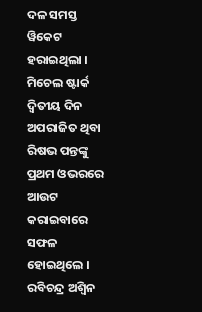ଦଳ ସମସ୍ତ ୱିକେଟ ହରାଇଥିଲା । ମିଚେଲ ଷ୍ଟାର୍କ ଦ୍ୱିତୀୟ ଦିନ ଅପରାଜିତ ଥିବା ରିଷଭ ପନ୍ତଙ୍କୁ ପ୍ରଥମ ଓଭରରେ ଆଉଟ କରାଇବାରେ ସଫଳ ହୋଇଥିଲେ । ରବିଚନ୍ଦ୍ର ଅଶ୍ୱିନ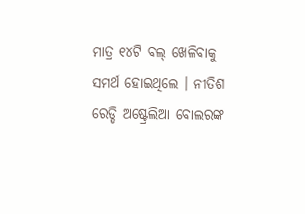ମାତ୍ର ୧୪ଟି ବଲ୍ ଖେଳିବାକୁ ସମର୍ଥ ହୋଇଥିଲେ । ନୀତିଶ ରେଡ୍ଡି ଅଷ୍ଟ୍ରେଲିଆ ବୋଲରଙ୍କ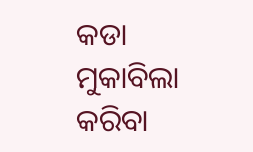କଡା ମୁକାବିଲା କରିବା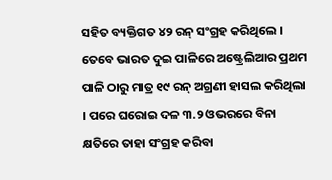ସହିତ ବ୍ୟକ୍ତିଗତ ୪୨ ରନ୍ ସଂଗ୍ରହ କରିଥିଲେ । ତେବେ ଭାରତ ଦୁଇ ପାଳିରେ ଅଷ୍ଟ୍ରେଲିଆର ପ୍ରଥମ ପାଳି ଠାରୁ ମାତ୍ର ୧୯ ରନ୍ ଅଗ୍ରଣୀ ହାସଲ କରିଥିଲା । ପରେ ଘରୋଇ ଦଳ ୩.୨ ଓଭରରେ ବିନା କ୍ଷତିରେ ତାହା ସଂଗ୍ରହ କରିବା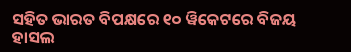ସହିତ ଭାରତ ବିପକ୍ଷରେ ୧୦ ୱିକେଟରେ ବିଜୟ ହାସଲ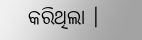କରିଥିଲା ।